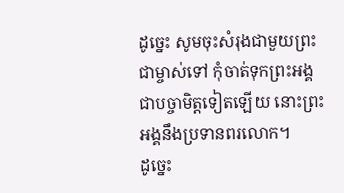ដូច្នេះ សូមចុះសំរុងជាមួយព្រះជាម្ចាស់ទៅ កុំចាត់ទុកព្រះអង្គជាបច្ចាមិត្តទៀតឡើយ នោះព្រះអង្គនឹងប្រទានពរលោក។
ដូច្នេះ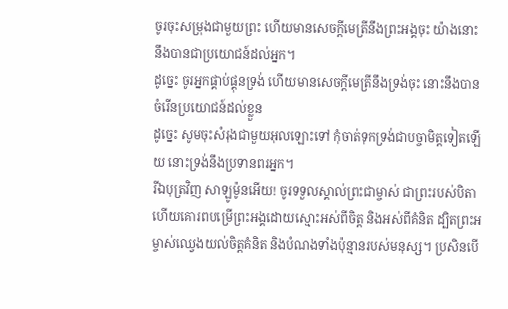ចូរចុះសម្រុងជាមួយព្រះ ហើយមានសេចក្ដីមេត្រីនឹងព្រះអង្គចុះ យ៉ាងនោះនឹងបានជាប្រយោជន៍ដល់អ្នក។
ដូច្នេះ ចូរអ្នកផ្គាប់ផ្គុនទ្រង់ ហើយមានសេចក្ដីមេត្រីនឹងទ្រង់ចុះ នោះនឹងបានចំរើនប្រយោជន៍ដល់ខ្លួន
ដូច្នេះ សូមចុះសំរុងជាមួយអុលឡោះទៅ កុំចាត់ទុកទ្រង់ជាបច្ចាមិត្តទៀតឡើយ នោះទ្រង់នឹងប្រទានពរអ្នក។
រីឯបុត្រវិញ សាឡូម៉ូនអើយ! ចូរទទួលស្គាល់ព្រះជាម្ចាស់ ជាព្រះរបស់បិតា ហើយគោរពបម្រើព្រះអង្គដោយស្មោះអស់ពីចិត្ត និងអស់ពីគំនិត ដ្បិតព្រះអម្ចាស់ឈ្វេងយល់ចិត្តគំនិត និងបំណងទាំងប៉ុន្មានរបស់មនុស្ស។ ប្រសិនបើ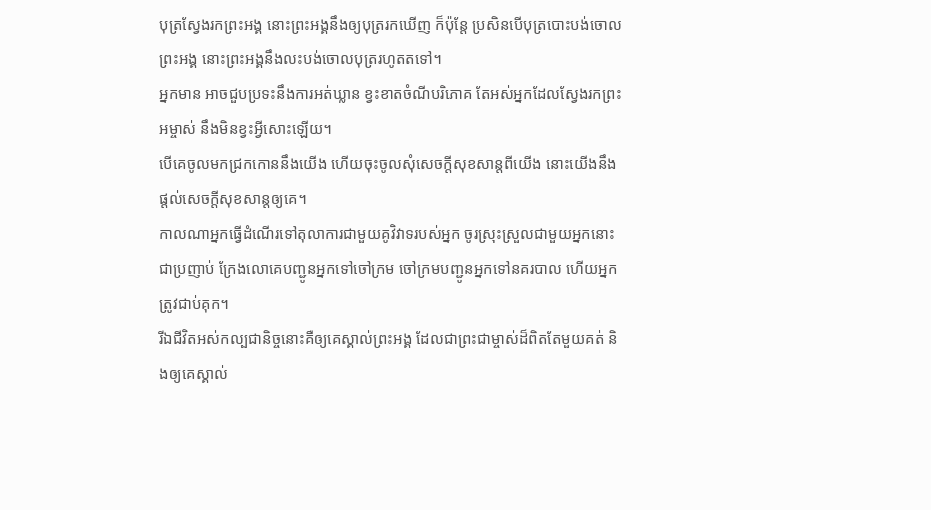បុត្រស្វែងរកព្រះអង្គ នោះព្រះអង្គនឹងឲ្យបុត្ររកឃើញ ក៏ប៉ុន្តែ ប្រសិនបើបុត្របោះបង់ចោលព្រះអង្គ នោះព្រះអង្គនឹងលះបង់ចោលបុត្ររហូតតទៅ។
អ្នកមាន អាចជួបប្រទះនឹងការអត់ឃ្លាន ខ្វះខាតចំណីបរិភោគ តែអស់អ្នកដែលស្វែងរកព្រះអម្ចាស់ នឹងមិនខ្វះអ្វីសោះឡើយ។
បើគេចូលមកជ្រកកោននឹងយើង ហើយចុះចូលសុំសេចក្ដីសុខសាន្តពីយើង នោះយើងនឹងផ្ដល់សេចក្ដីសុខសាន្តឲ្យគេ។
កាលណាអ្នកធ្វើដំណើរទៅតុលាការជាមួយគូវិវាទរបស់អ្នក ចូរស្រុះស្រួលជាមួយអ្នកនោះជាប្រញាប់ ក្រែងលោគេបញ្ជូនអ្នកទៅចៅក្រម ចៅក្រមបញ្ជូនអ្នកទៅនគរបាល ហើយអ្នកត្រូវជាប់គុក។
រីឯជីវិតអស់កល្បជានិច្ចនោះគឺឲ្យគេស្គាល់ព្រះអង្គ ដែលជាព្រះជាម្ចាស់ដ៏ពិតតែមួយគត់ និងឲ្យគេស្គាល់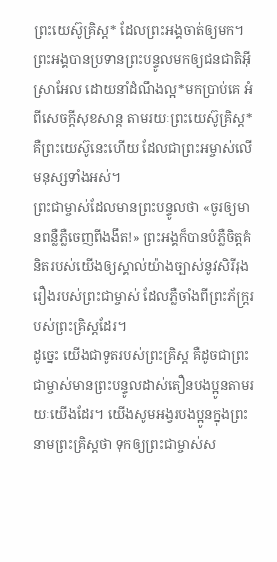ព្រះយេស៊ូគ្រិស្ត* ដែលព្រះអង្គចាត់ឲ្យមក។
ព្រះអង្គបានប្រទានព្រះបន្ទូលមកឲ្យជនជាតិអ៊ីស្រាអែល ដោយនាំដំណឹងល្អ*មកប្រាប់គេ អំពីសេចក្ដីសុខសាន្ត តាមរយៈព្រះយេស៊ូគ្រិស្ត* គឺព្រះយេស៊ូនេះហើយ ដែលជាព្រះអម្ចាស់លើមនុស្សទាំងអស់។
ព្រះជាម្ចាស់ដែលមានព្រះបន្ទូលថា «ចូរឲ្យមានពន្លឺភ្លឺចេញពីងងឹត!» ព្រះអង្គក៏បានបំភ្លឺចិត្តគំនិតរបស់យើងឲ្យស្គាល់យ៉ាងច្បាស់នូវសិរីរុងរឿងរបស់ព្រះជាម្ចាស់ ដែលភ្លឺចាំងពីព្រះភ័ក្ត្ររបស់ព្រះគ្រិស្តដែរ។
ដូច្នេះ យើងជាទូតរបស់ព្រះគ្រិស្ត គឺដូចជាព្រះជាម្ចាស់មានព្រះបន្ទូលដាស់តឿនបងប្អូនតាមរយៈយើងដែរ។ យើងសូមអង្វរបងប្អូនក្នុងព្រះនាមព្រះគ្រិស្តថា ទុកឲ្យព្រះជាម្ចាស់ស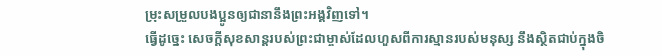ម្រុះសម្រួលបងប្អូនឲ្យជានានឹងព្រះអង្គវិញទៅ។
ធ្វើដូច្នេះ សេចក្ដីសុខសាន្តរបស់ព្រះជាម្ចាស់ដែលហួសពីការស្មានរបស់មនុស្ស នឹងស្ថិតជាប់ក្នុងចិ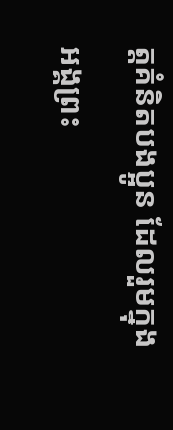ត្តគំនិតបងប្អូន ដែលរួមក្នុងអង្គព្រះ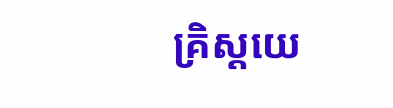គ្រិស្តយេ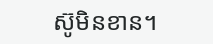ស៊ូមិនខាន។